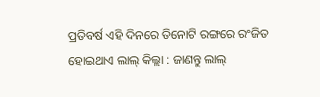ପ୍ରତିବର୍ଷ ଏହି ଦିନରେ ତିନୋଟି ରଙ୍ଗରେ ରଂଜିତ ହୋଇଥାଏ ଲାଲ୍ କିଲ୍ଲା : ଜାଣନ୍ତୁ ଲାଲ୍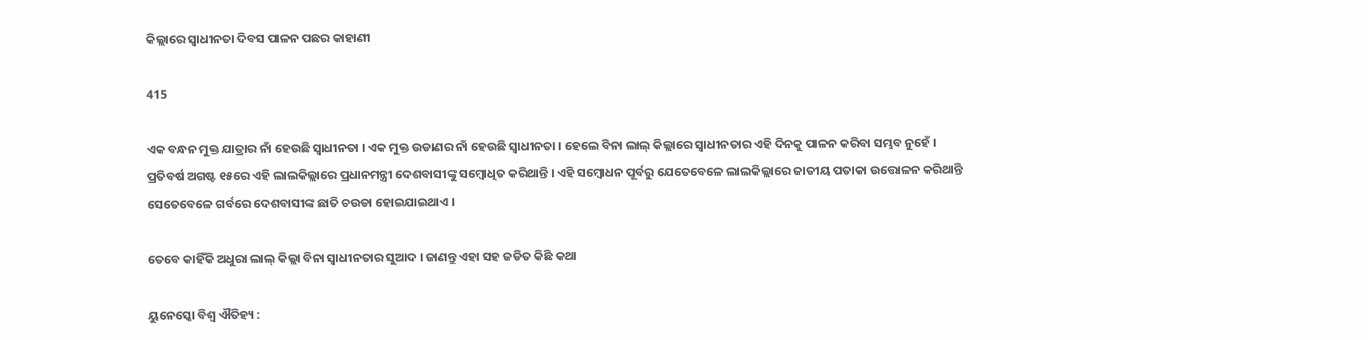କିଲ୍ଲାରେ ସ୍ୱାଧୀନତା ଦିବସ ପାଳନ ପଛର କାହାଣୀ

415

ଏକ ବନ୍ଧନ ମୁକ୍ତ ଯାତ୍ରାର ନାଁ ହେଉଛି ସ୍ୱାଧୀନତା । ଏକ ମୁକ୍ତ ଉଡାଣର ନାଁ ହେଉଛି ସ୍ୱାଧୀନତା । ହେଲେ ବିନା ଲାଲ୍ କିଲ୍ଲାରେ ସ୍ୱାଧୀନତାର ଏହି ଦିନକୁ ପାଳନ କରିବା ସମ୍ଭବ ନୁହେଁ । ପ୍ରତିବର୍ଷ ଅଗଷ୍ଟ ୧୫ରେ ଏହି ଲାଲକିଲ୍ଲାରେ ପ୍ରଧାନମନ୍ତ୍ରୀ ଦେଶବାସୀଙ୍କୁ ସମ୍ବୋଧିତ କରିଥାନ୍ତି । ଏହି ସମ୍ବୋଧନ ପୂର୍ବରୁ ଯେତେବେଳେ ଲାଲକିଲ୍ଲାରେ ଜାତୀୟ ପତାକା ଉତ୍ତୋଳନ କରିଥାନ୍ତି ସେତେବେଳେ ଗର୍ବରେ ଦେଶବାସୀଙ୍କ ଛାତି ଚଉଡା ହୋଇଯାଇଥାଏ ।

ତେବେ କାହିଁକି ଅଧୁରା ଲାଲ୍ କିଲ୍ଲା ବିନା ସ୍ୱାଧୀନତାର ସୁଆଦ । ଜାଣନ୍ତୁ ଏହା ସହ ଜଡିତ କିଛି କଥା

ୟୁନେସ୍କୋ ବିଶ୍ୱ ଐତିହ୍ୟ :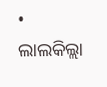• ଲାଲକିଲ୍ଲା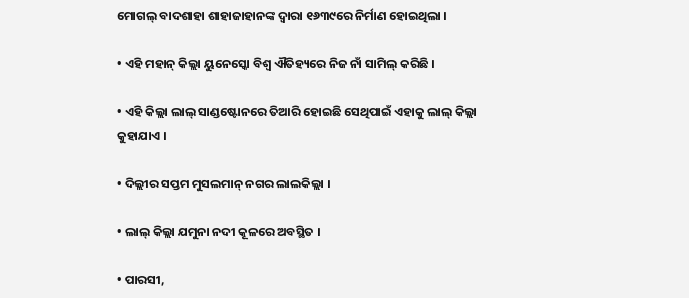ମୋଗଲ୍ ବାଦଶାହା ଶାହାଜାହାନଙ୍କ ଦ୍ୱାରା ୧୬୩୯ରେ ନିର୍ମାଣ ହୋଇଥିଲା ।

• ଏହି ମହାନ୍ କିଲ୍ଲା ୟୁନେସ୍କୋ ବିଶ୍ୱ ଐତିହ୍ୟରେ ନିଜ ନାଁ ସାମିଲ୍ କରିଛି ।

• ଏହି କିଲ୍ଲା ଲାଲ୍ ସାଣ୍ଡଷ୍ଟୋନରେ ତିଆରି ହୋଇଛି ସେଥିପାଇଁ ଏହାକୁ ଲାଲ୍ କିଲ୍ଲା କୁହାଯାଏ ।

• ଦିଲ୍ଲୀର ସପ୍ତମ ମୁସଲମାନ୍ ନଗର ଲାଲକିଲ୍ଲା ।

• ଲାଲ୍ କିଲ୍ଲା ଯମୁନା ନଦୀ କୂଳରେ ଅବସ୍ଥିତ ।

• ପାରସୀ,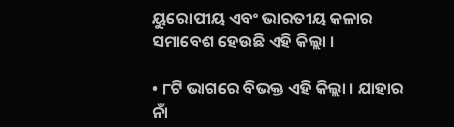ୟୁରୋପୀୟ ଏବଂ ଭାରତୀୟ କଳାର ସମାବେଶ ହେଉଛି ଏହି କିଲ୍ଲା ।

• ୮ଟି ଭାଗରେ ବିଭକ୍ତ ଏହି କିଲ୍ଲା । ଯାହାର ନାଁ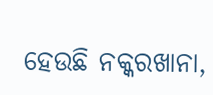ହେଉଛି ନକ୍କରଖାନା,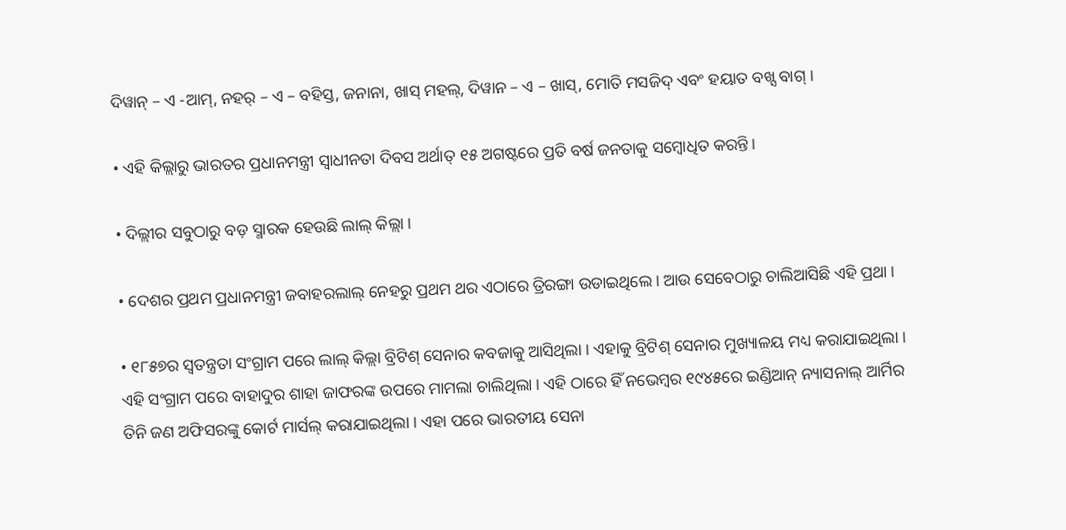ଦିୱାନ୍ – ଏ -ଆମ୍, ନହର୍ – ଏ – ବହିସ୍ତ, ଜନାନା, ଖାସ୍ ମହଲ୍, ଦିୱାନ – ଏ – ଖାସ୍, ମୋତି ମସଜିଦ୍ ଏବଂ ହୟାତ ବଖ୍ସ ବାଗ୍ ।

• ଏହି କିଲ୍ଲାରୁ ଭାରତର ପ୍ରଧାନମନ୍ତ୍ରୀ ସ୍ୱାଧୀନତା ଦିବସ ଅର୍ଥାତ୍ ୧୫ ଅଗଷ୍ଟରେ ପ୍ରତି ବର୍ଷ ଜନତାକୁ ସମ୍ବୋଧିତ କରନ୍ତି ।

• ଦିଲ୍ଲୀର ସବୁଠାରୁ ବଡ଼ ସ୍ମାରକ ହେଉଛି ଲାଲ୍ କିଲ୍ଲା ।

• ଦେଶର ପ୍ରଥମ ପ୍ରଧାନମନ୍ତ୍ରୀ ଜବାହରଲାଲ୍ ନେହରୁ ପ୍ରଥମ ଥର ଏଠାରେ ତ୍ରିରଙ୍ଗା ଉଡାଇଥିଲେ । ଆଉ ସେବେଠାରୁ ଚାଲିଆସିଛି ଏହି ପ୍ରଥା ।

• ୧୮୫୭ର ସ୍ୱତନ୍ତ୍ରତା ସଂଗ୍ରାମ ପରେ ଲାଲ୍ କିଲ୍ଲା ବ୍ରିଟିଶ୍ ସେନାର କବଜାକୁ ଆସିଥିଲା । ଏହାକୁ ବ୍ରିଟିଶ୍ ସେନାର ମୁଖ୍ୟାଳୟ ମଧ୍ୟ କରାଯାଇଥିଲା । ଏହି ସଂଗ୍ରାମ ପରେ ବାହାଦୁର ଶାହା ଜାଫରଙ୍କ ଉପରେ ମାମଲା ଚାଲିଥିଲା । ଏହି ଠାରେ ହିଁ ନଭେମ୍ବର ୧୯୪୫ରେ ଇଣ୍ଡିଆନ୍ ନ୍ୟାସନାଲ୍ ଆର୍ମିର ତିନି ଜଣ ଅଫିସରଙ୍କୁ କୋର୍ଟ ମାର୍ସଲ୍ କରାଯାଇଥିଲା । ଏହା ପରେ ଭାରତୀୟ ସେନା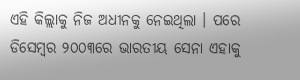ଏହି କିଲ୍ଲାକୁ ନିଜ ଅଧୀନକୁ ନେଇଥିଲା । ପରେ ଡିସେମ୍ବର ୨୦୦୩ରେ ଭାରତୀୟ ସେନା ଏହାକୁ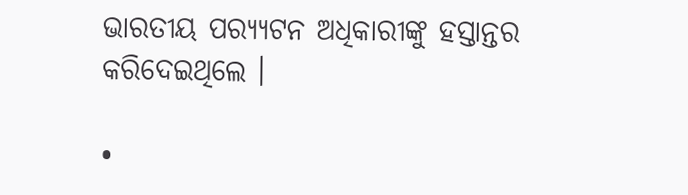ଭାରତୀୟ ପର‌୍ୟ୍ୟଟନ ଅଧିକାରୀଙ୍କୁ ହସ୍ତାନ୍ତର କରିଦେଇଥିଲେ ।

•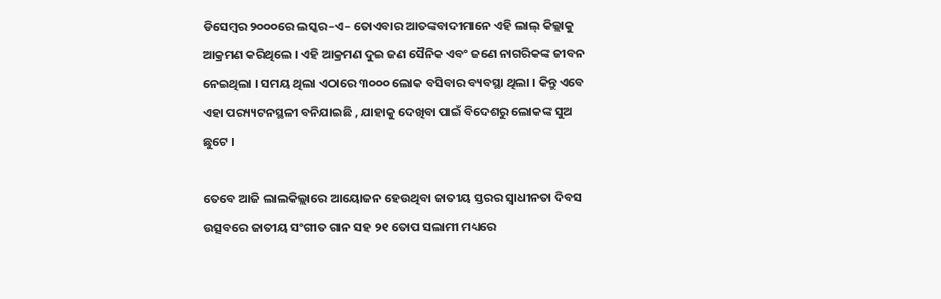ଡିସେମ୍ବର ୨୦୦୦ରେ ଲସ୍କର–ଏ– ତୋଏବାର ଆତଙ୍କବାଦୀମାନେ ଏହି ଲାଲ୍ କିଲ୍ଲାକୁ ଆକ୍ରମଣ କରିଥିଲେ । ଏହି ଆକ୍ରମଣ ଦୁଇ ଜଣ ସୈନିକ ଏବଂ ଜଣେ ନାଗରିକଙ୍କ ଜୀବନ ନେଇଥିଲା । ସମୟ ଥିଲା ଏଠାରେ ୩୦୦୦ ଲୋକ ବସିବାର ବ୍ୟବସ୍ଥା ଥିଲା । କିନ୍ତୁ ଏବେ ଏହା ପର‌୍ୟ୍ୟଟନସ୍ଥଳୀ ବନିଯାଇଛି , ଯାହାକୁ ଦେଖିବା ପାଇଁ ବିଦେଶରୁ ଲୋକଙ୍କ ସୁଅ ଛୁଟେ ।

ତେବେ ଆଜି ଲାଲକିଲ୍ଲାରେ ଆୟୋଜନ ହେଉଥିବା ଜାତୀୟ ସ୍ତରର ସ୍ୱାଧୀନତା ଦିବସ ଉତ୍ସବରେ ଜାତୀୟ ସଂଗୀତ ଗାନ ସହ ୨୧ ତୋପ ସଲାମୀ ମଧ୍ୟରେ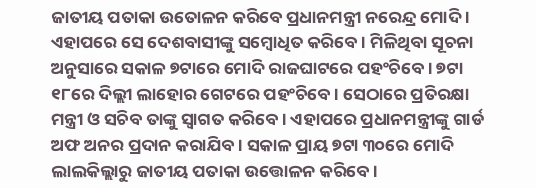ଜାତୀୟ ପତାକା ଉତୋଳନ କରିବେ ପ୍ରଧାନମନ୍ତ୍ରୀ ନରେନ୍ଦ୍ର ମୋଦି । ଏହାପରେ ସେ ଦେଶବାସୀଙ୍କୁ ସମ୍ବୋଧିତ କରିବେ । ମିଳିଥିବା ସୂଚନା ଅନୁସାରେ ସକାଳ ୭ଟାରେ ମୋଦି ରାଜଘାଟରେ ପହଂଚିବେ । ୭ଟା ୧୮ରେ ଦିଲ୍ଲୀ ଲାହୋର ଗେଟରେ ପହଂଚିବେ । ସେଠାରେ ପ୍ରତିରକ୍ଷା ମନ୍ତ୍ରୀ ଓ ସଚିବ ତାଙ୍କୁ ସ୍ୱାଗତ କରିବେ । ଏହାପରେ ପ୍ରଧାନମନ୍ତ୍ରୀଙ୍କୁ ଗାର୍ଡ ଅଫ ଅନର ପ୍ରଦାନ କରାଯିବ । ସକାଳ ପ୍ରାୟ ୭ଟା ୩୦ରେ ମୋଦି ଲାଲକିଲ୍ଲାରୁ ଜାତୀୟ ପତାକା ଉତ୍ତୋଳନ କରିବେ ।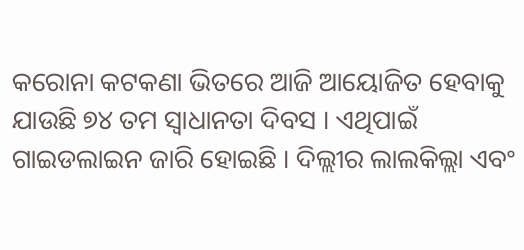କରୋନା କଟକଣା ଭିତରେ ଆଜି ଆୟୋଜିତ ହେବାକୁ ଯାଉଛି ୭୪ ତମ ସ୍ୱାଧାନତା ଦିବସ । ଏଥିପାଇଁ ଗାଇଡଲାଇନ ଜାରି ହୋଇଛି । ଦିଲ୍ଲୀର ଲାଲକିଲ୍ଲା ଏବଂ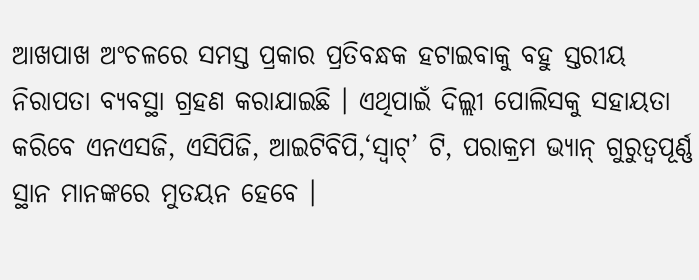ଆଖପାଖ ଅଂଚଳରେ ସମସ୍ତ ପ୍ରକାର ପ୍ରତିବନ୍ଧକ ହଟାଇବାକୁ ବହୁ ସ୍ତରୀୟ ନିରାପତା ବ୍ୟବସ୍ଥା ଗ୍ରହଣ କରାଯାଇଛି । ଏଥିପାଇଁ ଦିଲ୍ଲୀ ପୋଲିସକୁ ସହାୟତା କରିବେ ଏନଏସଜି, ଏସିପିଜି, ଆଇଟିବିପି,‘ସ୍ୱାଟ୍’ ଟି, ପରାକ୍ରମ ଭ୍ୟାନ୍ ଗୁରୁତ୍ୱପୂର୍ଣ୍ଣ ସ୍ଥାନ ମାନଙ୍କରେ ମୁତୟନ ହେବେ ।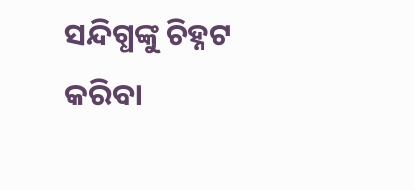ସନ୍ଦିଗ୍ଧଙ୍କୁ ଚିହ୍ନଟ କରିବା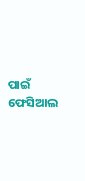ପାଇଁ ଫେସିଆଲ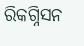ରିକଗ୍ନିସନ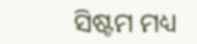ସିଷ୍ଟମ ମଧ୍ୟ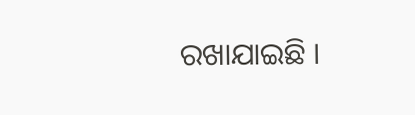ରଖାଯାଇଛି ।